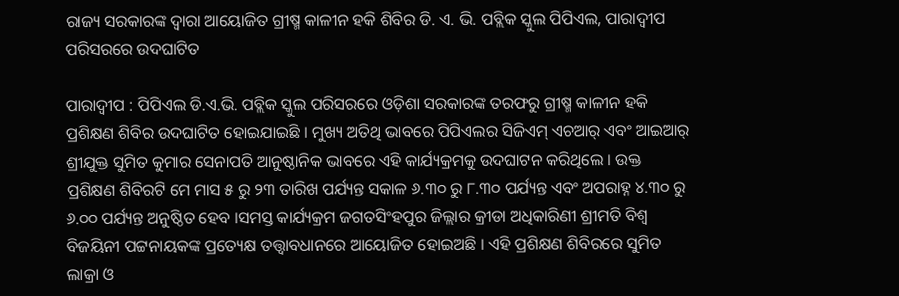ରାଜ୍ୟ ସରକାରଙ୍କ ଦ୍ଵାରା ଆୟୋଜିତ ଗ୍ରୀଷ୍ମ କାଳୀନ ହକି ଶିବିର ଡି. ଏ. ଭି. ପବ୍ଲିକ ସ୍କୁଲ ପିପିଏଲ, ପାରାଦ୍ଵୀପ ପରିସରରେ ଉଦଘାଟିତ

ପାରାଦ୍ଵୀପ : ପିପିଏଲ ଡି.ଏ.ଭି. ପବ୍ଲିକ ସ୍କୁଲ ପରିସରରେ ଓଡ଼ିଶା ସରକାରଙ୍କ ତରଫରୁ ଗ୍ରୀଷ୍ମ କାଳୀନ ହକି ପ୍ରଶିକ୍ଷଣ ଶିବିର ଉଦଘାଟିତ ହୋଇଯାଇଛି । ମୁଖ୍ୟ ଅତିଥି ଭାବରେ ପିପିଏଲର ସିଜିଏମ୍ ଏଚଆର୍ ଏବଂ ଆଇଆର୍ ଶ୍ରୀଯୁକ୍ତ ସୁମିତ କୁମାର ସେନାପତି ଆନୁଷ୍ଠାନିକ ଭାବରେ ଏହି କାର୍ଯ୍ୟକ୍ରମକୁ ଉଦଘାଟନ କରିଥିଲେ । ଉକ୍ତ ପ୍ରଶିକ୍ଷଣ ଶିବିରଟି ମେ ମାସ ୫ ରୁ ୨୩ ତାରିଖ ପର୍ଯ୍ୟନ୍ତ ସକାଳ ୬.୩୦ ରୁ ୮.୩୦ ପର୍ଯ୍ୟନ୍ତ ଏବଂ ଅପରାହ୍ନ ୪.୩୦ ରୁ ୬.୦୦ ପର୍ଯ୍ୟନ୍ତ ଅନୁଷ୍ଠିତ ହେବ ।ସମସ୍ତ କାର୍ଯ୍ୟକ୍ରମ ଜଗତସିଂହପୁର ଜିଲ୍ଲାର କ୍ରୀଡା ଅଧିକାରିଣୀ ଶ୍ରୀମତି ବିଶ୍ଵ ବିଜୟିନୀ ପଟ୍ଟନାୟକଙ୍କ ପ୍ରତ୍ୟେକ୍ଷ ତତ୍ତ୍ଵାବଧାନରେ ଆୟୋଜିତ ହୋଇଅଛି । ଏହି ପ୍ରଶିକ୍ଷଣ ଶିବିରରେ ସୁମିତ ଲାକ୍ରା ଓ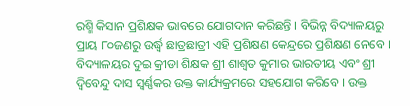ରଶ୍ମି କିସାନ ପ୍ରଶିକ୍ଷକ ଭାବରେ ଯୋଗଦାନ କରିଛନ୍ତି । ବିଭିନ୍ନ ବିଦ୍ୟାଳୟରୁ ପ୍ରାୟ ୮୦ଜଣରୁ ଉର୍ଦ୍ଧ୍ଵ ଛାତ୍ରଛାତ୍ରୀ ଏହି ପ୍ରଶିକ୍ଷଣ କେନ୍ଦ୍ରରେ ପ୍ରଶିକ୍ଷଣ ନେବେ । ବିଦ୍ୟାଳୟର ଦୁଇ କ୍ରୀଡା ଶିକ୍ଷକ ଶ୍ରୀ ଶାଶ୍ଵତ କୁମାର ଭାରତୀୟ ଏବଂ ଶ୍ରୀ ଦ୍ଵିବେନ୍ଦୁ ଦାସ ସ୍ୱର୍ଣ୍ଣକର ଉକ୍ତ କାର୍ଯ୍ୟକ୍ରମରେ ସହଯୋଗ କରିବେ । ଉକ୍ତ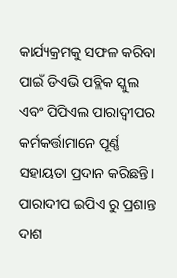କାର୍ଯ୍ୟକ୍ରମକୁ ସଫଳ କରିବା ପାଇଁ ଡିଏଭି ପବ୍ଲିକ ସ୍କୁଲ ଏବଂ ପିପିଏଲ ପାରାଦ୍ଵୀପର କର୍ମକର୍ତ୍ତାମାନେ ପୂର୍ଣ୍ଣ ସହାୟତା ପ୍ରଦାନ କରିଛନ୍ତି।
ପାରାଦୀପ ଇପିଏ ରୁ ପ୍ରଶାନ୍ତ ଦାଶ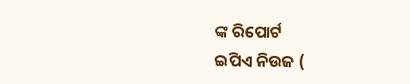ଙ୍କ ରିପୋର୍ଟ
ଇପିଏ ନିଉଜ (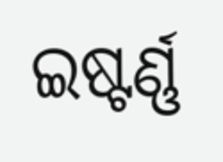ଇଷ୍ଟର୍ଣ୍ଣ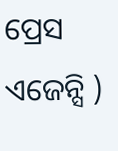ପ୍ରେସ ଏଜେନ୍ସି )